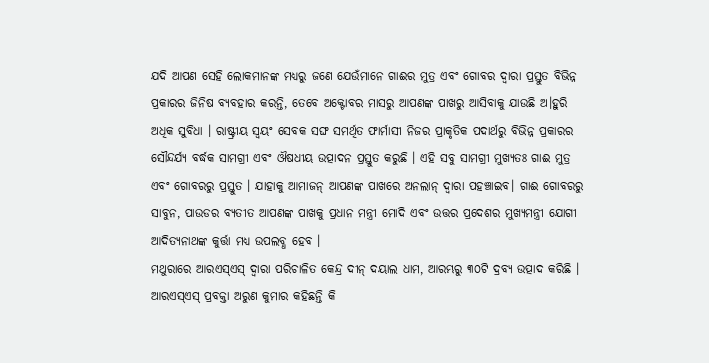ଯଦି ଆପଣ ସେହି ଲୋକମାନଙ୍କ ମଧ୍ଯରୁ ଜଣେ ଯେଉଁମାନେ ଗାଈର ମୁତ୍ର ଏବଂ ଗୋବର ଦ୍ବାରା ପ୍ରସ୍ତୁତ ବିଭିନ୍ନ ପ୍ରକାରର ଜିନିଷ ବ୍ଯବହାର କରନ୍ତି, ତେବେ ଅକ୍ଟୋବର ମାସରୁ ଆପଣଙ୍କ ପାଖରୁ ଆସିବାକୁ ଯାଉଛି ଅ।ହୁରି ଅଧିକ ସୁବିଧା । ରାଷ୍ଟ୍ରୀୟ ସ୍ବୟଂ ସେବକ ସଙ୍ଘ ସମର୍ଥିତ ଫାର୍ମାସୀ ନିଜର ପ୍ରାକୃତିକ ପଦାର୍ଥରୁ ବିଭିନ୍ନ ପ୍ରକାରର ସୌନ୍ଦର୍ଯ୍ଯ ବର୍ଦ୍ଧକ ସାମଗ୍ରୀ ଏବଂ ଔଷଧୀୟ ଉତ୍ପାଦନ ପ୍ରସ୍ତୁତ କରୁଛି । ଏହି ସବୁ ସାମଗ୍ରୀ ମୁଖ୍ଯତଃ ଗାଈ ମୁତ୍ର ଏବଂ ଗୋବରରୁ ପ୍ରସ୍ତୁତ । ଯାହାକୁ ଆମାଜନ୍ ଆପଣଙ୍କ ପାଖରେ ଅନଲାନ୍ ଦ୍ବାରା ପହଞ୍ଚାଇବ। ଗାଈ ଗୋବରରୁ ସାବୁନ, ପାଉଡର ବ୍ଯତୀତ ଆପଣଙ୍କ ପାଖକୁ ପ୍ରଧାନ ମନ୍ତ୍ରୀ ମୋଦି ଏବଂ ଉତ୍ତର ପ୍ରଦେଶର ମୁଖ୍ଯମନ୍ତ୍ରୀ ଯୋଗୀ ଆଦିତ୍ଯନାଥଙ୍କ କୁର୍ତ୍ତା ମଧ୍ଯ ଉପଲବ୍ଧ ହେବ ।
ମଥୁରାରେ ଆରଏସ୍ଏସ୍ ଦ୍ବାରା ପରିଚାଳିତ କେନ୍ଦ୍ର ଦୀନ୍ ଦୟାଲ ଧାମ, ଆରମ୍ଭରୁ ୩୦ଟି ଦ୍ରବ୍ଯ ଉତ୍ପାଦ କରିଛି । ଆରଏସ୍ଏସ୍ ପ୍ରବକ୍ତା ଅରୁଣ କୁମାର କହିଛନ୍ତି କି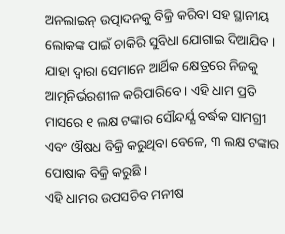ଅନଲାଇନ୍ ଉତ୍ପାଦନକୁ ବିକ୍ରି କରିବା ସହ ସ୍ଥାନୀୟ ଲୋକଙ୍କ ପାଇଁ ଚାକିରି ସୁବିଧା ଯୋଗାଇ ଦିଆଯିବ । ଯାହା ଦ୍ବାରା ସେମାନେ ଆର୍ଥିକ କ୍ଷେତ୍ରରେ ନିଜକୁ ଆତ୍ମନିର୍ଭରଶୀଳ କରିପାରିବେ । ଏହି ଧାମ ପ୍ରତି ମାସରେ ୧ ଲକ୍ଷ ଟଙ୍କାର ସୌନ୍ଦର୍ଯ୍ଯ ବର୍ଦ୍ଧକ ସାମଗ୍ରୀ ଏବଂ ଔଷଧ ବିକ୍ରି କରୁଥିବା ବେଳେ, ୩ ଲକ୍ଷ ଟଙ୍କାର ପୋଷାକ ବିକ୍ରି କରୁଛି ।
ଏହି ଧାମର ଉପସଚିବ ମନୀଷ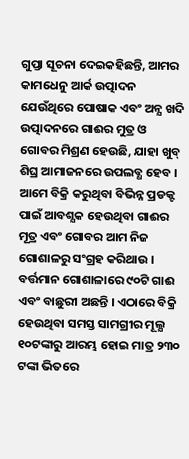ଗୁପ୍ତା ସୂଚନା ଦେଇକହିଛନ୍ତି, ଆମର କାମଧେନୁ ଆର୍କ ଉତ୍ପାଦନ ଯେଉଁଥିରେ ପୋଷାକ ଏବଂ ଅନ୍ଯ ଖଦି ଉତ୍ପାଦନରେ ଗାଈର ମୁତ୍ର ଓ ଗୋବର ମିଶ୍ରଣ ହେଉଛି, ଯାହା ଖୁବ୍ ଶିଘ୍ର ଆମାଜନରେ ଉପଲବ୍ଧ ହେବ । ଆମେ ବିକ୍ରି କରୁଥିବା ବିଭିନ୍ନ ପ୍ରଡକ୍ଟ ପାଇଁ ଆବଶ୍ଯକ ହେଉଥିବା ଗାଈର ମୂତ୍ର ଏବଂ ଗୋବର ଆମ ନିଜ ଗୋଶାଳରୁ ସଂଗ୍ରହ କରିଥାଉ । ବର୍ତ୍ତମାନ ଗୋଶାଳାରେ ୯୦ଟି ଗାଈ ଏବଂ ବାଛୁରୀ ଅଛନ୍ତି । ଏଠାରେ ବିକ୍ରି ହେଉଥିବା ସମସ୍ତ ସାମଗ୍ରୀର ମୂଲ୍ଯ ୧୦ଟଙ୍କାରୁ ଆରମ୍ଭ ହୋଇ ମାତ୍ର ୨୩୦ ଟଙ୍କା ଭିତରେ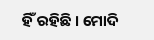ହିଁ ରହିଛି । ମୋଦି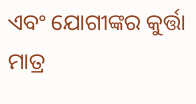ଏବଂ ଯୋଗୀଙ୍କର କୁର୍ତ୍ତା ମାତ୍ର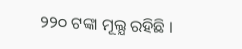୨୨୦ ଟଙ୍କା ମୂଲ୍ଯ ରହିଛି ।